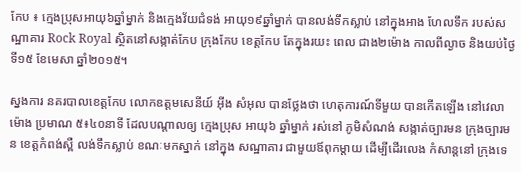កែប ៖ ក្មេងប្រុសអាយុ៦ឆ្នាំម្នាក់ និងក្មេងវ័យជំទង់ អាយុ១៩ឆ្នាំម្នាក់ បានលង់ទឹកស្លាប់ នៅក្នុងអាង ហែលទឹក របស់សណ្ឋាគារ Rock Royal ស្ថិតនៅសង្កាត់កែប ក្រុងកែប ខេត្តកែប តែក្នុងរយះ ពេល ជាង២ម៉ោង កាលពីល្ងាច និងយប់ថ្ងៃទី១៥ ខែមេសា ឆ្នាំ២០១៥។

ស្នងការ នគរបាលខេត្តកែប លោកឧត្តមសេនីយ៍ អ៊ីង សំអុល បានថ្លែងថា ហេតុការណ៍ទីមួយ បានកើតឡើង នៅវេលាម៉ោង ប្រមាណ ៥៖៤០នាទី ដែលបណ្តាលឲ្យ ក្មេងប្រុស អាយុ៦ ឆ្នាំម្នាក់ រស់នៅ ភូមិសំណង់ សង្កាត់ច្បារមន ក្រុងច្បារមន ខេត្តកំពង់ស្ពឺ លង់ទឹកស្លាប់ ខណៈមកស្នាក់ នៅក្នុង សណ្ឋាគារ ជាមួយឪពុកម្តាយ ដើម្បីដើរលេង កំសាន្តនៅ ក្រុងទេ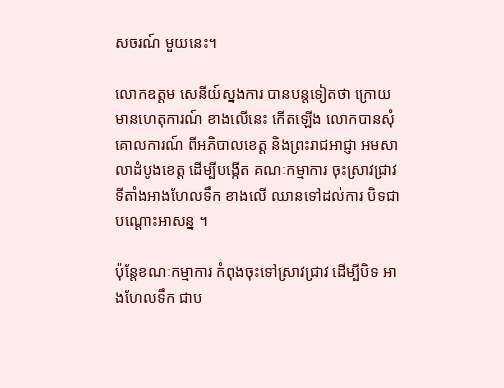សចរណ៍ មួយនេះ។

លោកឧត្តម សេនីយ៍ស្នងការ បានបន្តទៀតថា ក្រោយមានហេតុការណ៍ ខាងលើនេះ កើតឡើង លោកបានសុំ គោលការណ៍ ពីអភិបាលខេត្ត និងព្រះរាជអាជ្ញា អមសាលាដំបូងខេត្ត ដើម្បីបង្កើត គណៈកម្មាការ ចុះស្រាវជ្រាវ ទីតាំងអាងហែលទឹក ខាងលើ ឈានទៅដល់ការ បិទជាបណ្តោះអាសន្ន ។

ប៉ុន្តែខណៈកម្មាការ កំពុងចុះទៅស្រាវជ្រាវ ដើម្បីបិទ អាងហែលទឹក ជាប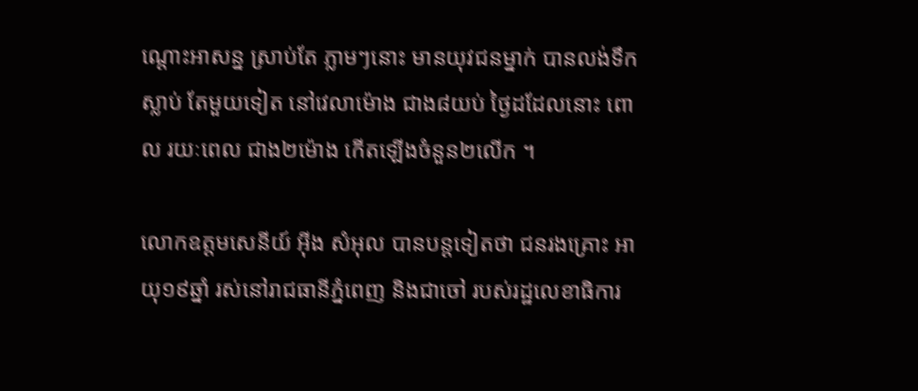ណ្តោះអាសន្ន ស្រាប់តែ ភ្លាមៗនោះ មានយុវជនម្នាក់ បានលង់ទឹកស្លាប់ តែមួយទៀត នៅវេលាម៉ោង ជាង៨យប់ ថ្ងៃដដែលនោះ ពោល រយៈពេល ជាង២ម៉ោង កើតឡើងចំនួន២លើក ។

លោកឧត្តមសេនីយ៍ អ៊ីង សំអុល បានបន្តទៀតថា ជនរងគ្រោះ អាយុ១៩ឆ្នាំ រស់នៅរាជធានីភ្នំពេញ និងជាចៅ របស់រដ្ឋលេខាធិការ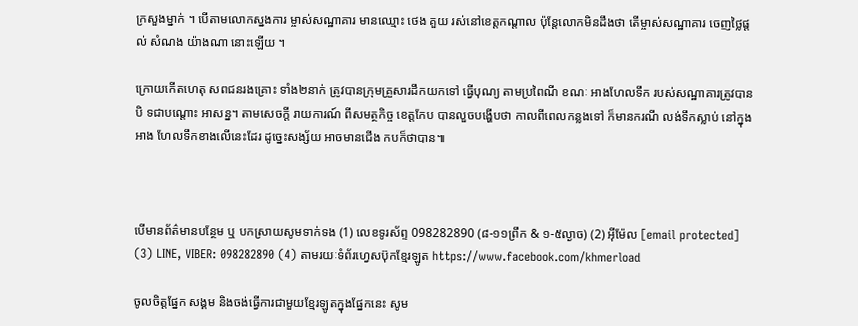ក្រសួងម្នាក់ ។ បើតាមលោកស្នងការ ម្ចាស់សណ្ឋាគារ មានឈ្មោះ ថេង គួយ រស់នៅខេត្តកណ្តាល ប៉ុន្តែលោកមិនដឹងថា តើម្ចាស់សណ្ឋាគារ ចេញថ្លៃផ្តល់ សំណង យ៉ាងណា នោះឡើយ ។

ក្រោយកើតហេតុ សពជនរងគ្រោះ ទាំង២នាក់ ត្រូវបានក្រុមគ្រួសារដឹកយកទៅ ធ្វើបុណ្យ តាមប្រពៃណី ខណៈ អាងហែលទឹក របស់សណ្ឋាគារត្រូវបានបិ ទជាបណ្តោះ អាសន្ន។ តាមសេចក្តី រាយការណ៍ ពីសមត្ថកិច្ច ខេត្តកែប បានលួចបង្ហើបថា កាលពីពេលកន្លងទៅ ក៏មានករណី លង់ទឹកស្លាប់ នៅក្នុងអាង ហែលទឹកខាងលើនេះដែរ ដូច្នេះសង្ស័យ អាចមានជើង កបក៏ថាបាន៕



បើមានព័ត៌មានបន្ថែម ឬ បកស្រាយសូមទាក់ទង (1) លេខទូរស័ព្ទ 098282890 (៨-១១ព្រឹក & ១-៥ល្ងាច) (2) អ៊ីម៉ែល [email protected] (3) LINE, VIBER: 098282890 (4) តាមរយៈទំព័រហ្វេសប៊ុកខ្មែរឡូត https://www.facebook.com/khmerload

ចូលចិត្តផ្នែក សង្គម និងចង់ធ្វើការជាមួយខ្មែរឡូតក្នុងផ្នែកនេះ សូម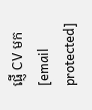ផ្ញើ CV មក [email protected]